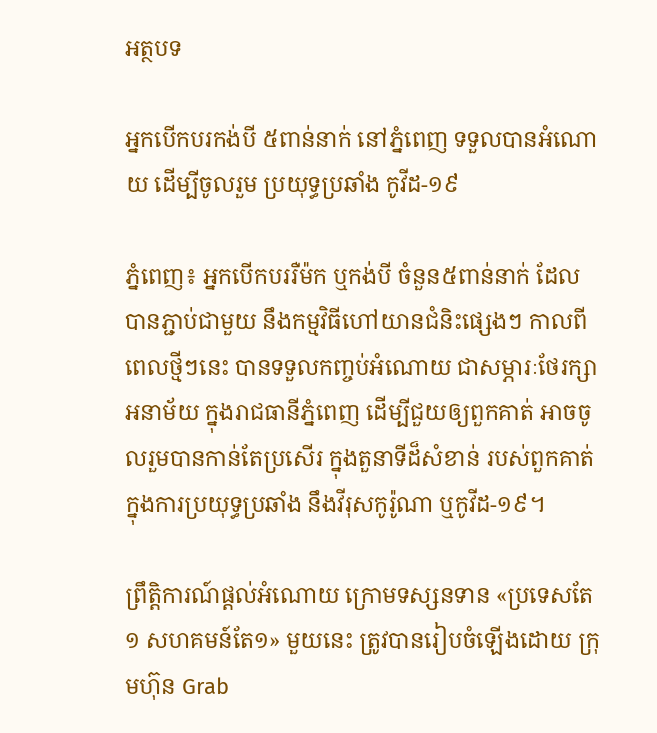អត្ថបទ

អ្នកបើកបរកង់បី ៥ពាន់នាក់ នៅភ្នំពេញ ទទួលបានអំណោយ ដើម្បីចូលរួម ប្រយុទ្ធប្រឆាំង កូវីដ-១៩

ភ្នំពេញ៖ អ្នកបើកបររឺម៉ក ឬកង់បី ចំនួន៥ពាន់នាក់ ដែលបានភ្ជាប់ជាមួយ នឹងកម្មវិធីហៅយានជំនិះផ្សេងៗ កាលពីពេលថ្មីៗនេះ បានទទួលកញ្ចប់អំណោយ ជាសម្ភារៈថែរក្សាអនាម័យ ក្នុងរាជធានីភ្នំពេញ ដើម្បីជួយឲ្យពួកគាត់ អាចចូលរួមបានកាន់តែប្រសើរ ក្នុងតួនាទីដ៏សំខាន់ របស់ពួកគាត់ ក្នុងការប្រយុទ្ធប្រឆាំង នឹងវីរុសកូរ៉ូណា ឬកូវីដ-១៩។

ព្រឹត្តិការណ៍ផ្តល់អំណោយ ក្រោមទស្សនទាន «ប្រទេសតែ១ សហគមន៍តែ១» មួយនេះ ត្រូវបានរៀបចំឡើងដោយ ក្រុមហ៊ុន Grab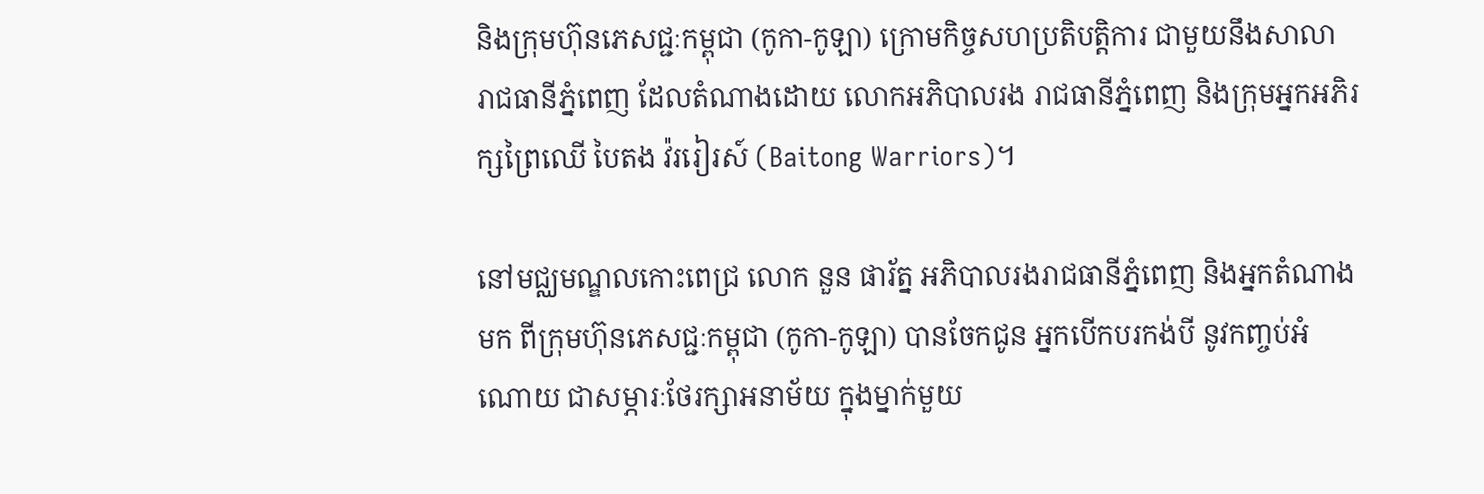និងក្រុមហ៊ុនភេសជ្ជៈកម្ពុជា (កូកា-កូឡា) ក្រោមកិច្ចសហប្រតិបត្តិការ ជាមួយនឹងសាលា រាជធានីភ្នំពេញ ដែលតំណាងដោយ លោកអភិបាលរង រាជធានីភ្នំពេញ និងក្រុមអ្នកអភិរក្សព្រៃឈើ បៃតង វ៉ររៀរស៍ (Baitong Warriors)។

នៅមជ្ឈមណ្ឌលកោះពេជ្រ លោក នួន ផារ័ត្ន អភិបាលរងរាជធានីភ្នំពេញ និងអ្នកតំណាងមក ពីក្រុមហ៊ុនភេសជ្ជៈកម្ពុជា (កូកា-កូឡា) បានចែកជូន អ្នកបើកបរកង់បី នូវកញ្ចប់អំណោយ ជាសម្ភារៈថែរក្សាអនាម័យ ក្នុងម្នាក់មួយ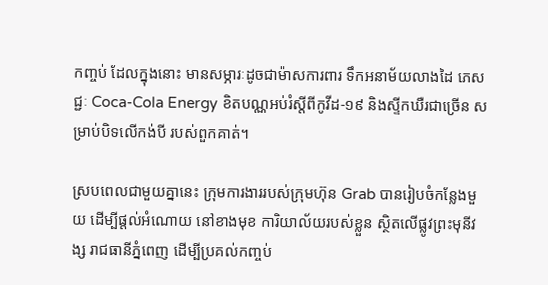កញ្ចប់ ដែលក្នុងនោះ មានសម្ភារៈដូចជាម៉ាសការពារ ទឹកអនាម័យលាងដៃ ភេសជ្ជៈ Coca-Cola Energy ខិតបណ្ណអប់រំស្តីពីកូវីដ-១៩ និងស្ទីកឃឺរជាច្រើន សម្រាប់បិទលើកង់បី របស់ពួកគាត់។

ស្របពេលជាមួយគ្នានេះ ក្រុមការងាររបស់ក្រុមហ៊ុន Grab បានរៀបចំកន្លែងមួយ ដើម្បីផ្តល់អំណោយ នៅខាងមុខ ការិយាល័យរបស់ខ្លួន ស្ថិតលើផ្លូវព្រះមុនីវង្ស រាជធានីភ្នំពេញ ដើម្បីប្រគល់កញ្ចប់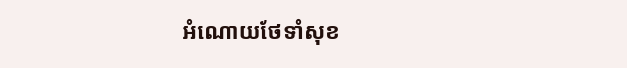អំណោយថែទាំសុខ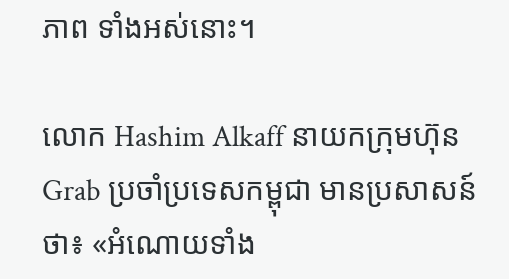ភាព ទាំងអស់នោះ។

លោក Hashim Alkaff នាយកក្រុមហ៊ុន Grab ប្រចាំប្រទេសកម្ពុជា មានប្រសាសន៍ថា៖ «អំណោយទាំង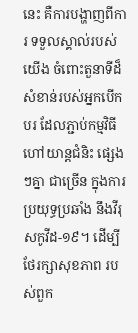នេះ គឺការបង្ហាញពីការ ទទួលស្គាល់របស់យើង ចំពោះតួនាទីដ៏សំខាន់របស់អ្នកបើកបរ ដែលភ្ជាប់កម្មវិធី ហៅយាន្តជំនិះ ផ្សេងៗគ្នា ជាច្រើន ក្នុងការប្រយុទ្ធប្រឆាំង នឹងវីរុសកូវីដ-១៩។ ដើម្បីថែរក្សាសុខភាព របស់ពួក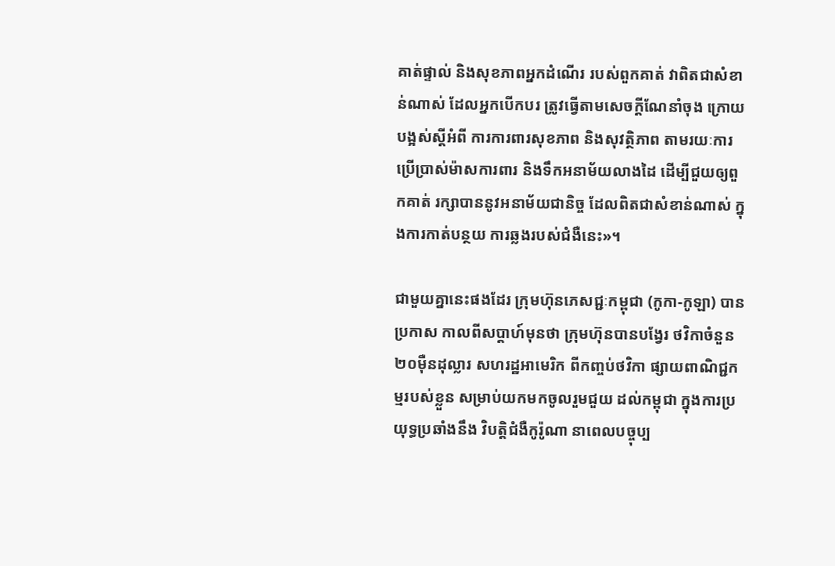គាត់ផ្ទាល់ និងសុខភាពអ្នកដំណើរ របស់ពួកគាត់ វាពិតជាសំខាន់ណាស់ ដែលអ្នកបើកបរ ត្រូវធ្វើតាមសេចក្តីណែនាំចុង ក្រោយបង្អស់ស្ដីអំពី ការការពារសុខភាព និងសុវត្ថិភាព តាមរយៈការប្រើប្រាស់ម៉ាសការពារ និងទឹកអនាម័យលាងដៃ ដើម្បីជួយឲ្យពួកគាត់ រក្សាបាននូវអនាម័យជានិច្ច ដែលពិតជាសំខាន់ណាស់ ក្នុងការកាត់បន្ថយ ការឆ្លងរបស់ជំងឺនេះ»។

ជាមួយគ្នានេះផងដែរ ក្រុមហ៊ុនភេសជ្ជៈកម្ពុជា (កូកា-កូឡា) បានប្រកាស កាលពីសប្តាហ៍មុនថា ក្រុមហ៊ុនបានបង្វែរ ថវិកាចំនួន ២០ម៉ឺនដុល្លារ សហរដ្ឋអាមេរិក ពីកញ្ចប់ថវិកា ផ្សាយពាណិជ្ជកម្មរបស់ខ្លួន សម្រាប់យកមកចូលរួមជួយ ដល់កម្ពុជា ក្នុងការប្រយុទ្ធប្រឆាំងនឹង វិបត្តិជំងឺកូរ៉ូណា នាពេលបច្ចុប្ប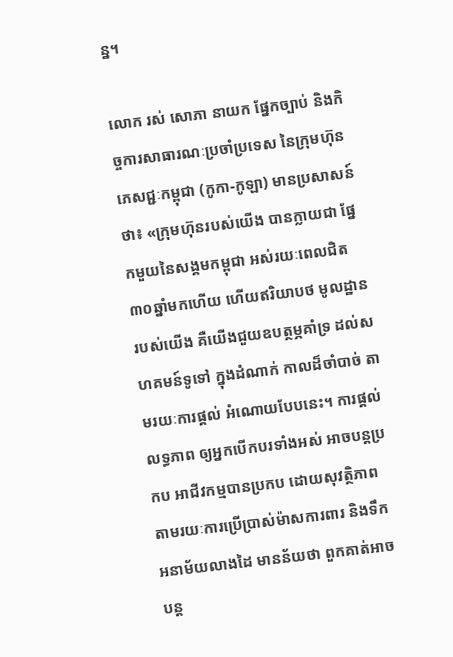ន្ន។

លោក រស់ សោភា នាយក ផ្នែកច្បាប់ និងកិច្ចការសាធារណៈប្រចាំប្រទេស នៃក្រុមហ៊ុនភេសជ្ជៈកម្ពុជា (កូកា-កូឡា) មានប្រសាសន៍ថា៖ «ក្រុមហ៊ុនរបស់យើង បានក្លាយជា ផ្នែកមួយនៃសង្គមកម្ពុជា អស់រយៈពេលជិត ៣០ឆ្នាំមកហើយ ហើយឥរិយាបថ មូលដ្ឋានរបស់យើង គឺយើងជួយឧបត្ថម្ភគាំទ្រ ដល់សហគមន៍ទូទៅ ក្នុងដំណាក់ កាលដ៏ចាំបាច់ តាមរយៈការផ្តល់ អំណោយបែបនេះ។ ការផ្ដល់លទ្ធភាព ឲ្យអ្នកបើកបរទាំងអស់ អាចបន្ដប្រកប អាជីវកម្មបានប្រកប ដោយសុវត្ថិភាព តាមរយៈការប្រើប្រាស់ម៉ាសការពារ និងទឹកអនាម័យលាងដៃ មានន័យថា ពួកគាត់អាចបន្ត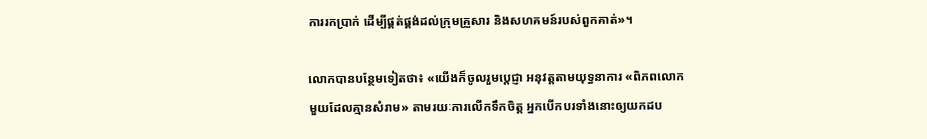ការរកប្រាក់ ដើម្បីផ្គត់ផ្គង់ដល់ក្រុមគ្រួសារ និងសហគមន៍របស់ពួកគាត់»។

លោកបានបន្ថែមទៀតថា៖ «យើងក៏ចូលរួមប្តេជ្ញា អនុវត្តតាមយុទ្ធនាការ «ពិភពលោកមួយដែលគ្មានសំរាម» តាមរយៈការលើកទឹកចិត្ត អ្នកបើកបរទាំងនោះឲ្យយកដប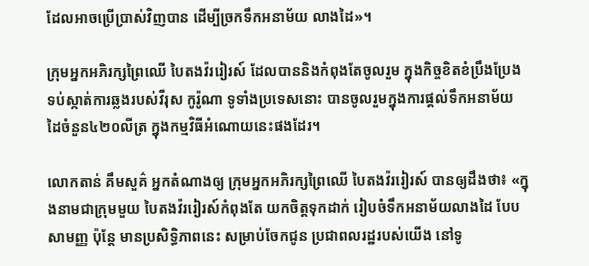ដែលអាចប្រើប្រាស់វិញបាន ដើម្បីច្រកទឹកអនាម័យ លាងដៃ»។

ក្រុមអ្នកអភិរក្សព្រៃឈើ បៃតងវ៉ររៀរស៍ ដែលបាននិងកំពុងតែចូលរួម ក្នុងកិច្ចខិតខំប្រឹងប្រែង ទប់ស្កាត់ការឆ្លងរបស់វីរុស កូរ៉ូណា ទូទាំងប្រទេសនោះ បានចូលរួមក្នុងការផ្តល់ទឹកអនាម័យ ដៃចំនួន៤២០លីត្រ ក្នុងកម្មវិធីអំណោយនេះផងដែរ។

លោកតាន់ គឹមសួគ៌ អ្នកតំណាងឲ្យ ក្រុមអ្នកអភិរក្សព្រៃឈើ បៃតងវ៉ររៀរស៍ បានឲ្យដឹងថា៖ «ក្នុងនាមជាក្រុមមួយ បៃតងវ៉ររៀរស៍កំពុងតែ យកចិត្តទុកដាក់ រៀបចំទឹកអនាម័យលាងដៃ បែបសាមញ្ញ ប៉ុន្តែ មានប្រសិទ្ធិភាពនេះ សម្រាប់ចែកជូន ប្រជាពលរដ្ឋរបស់យើង នៅទូ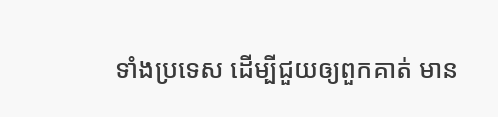ទាំងប្រទេស ដើម្បីជួយឲ្យពួកគាត់ មាន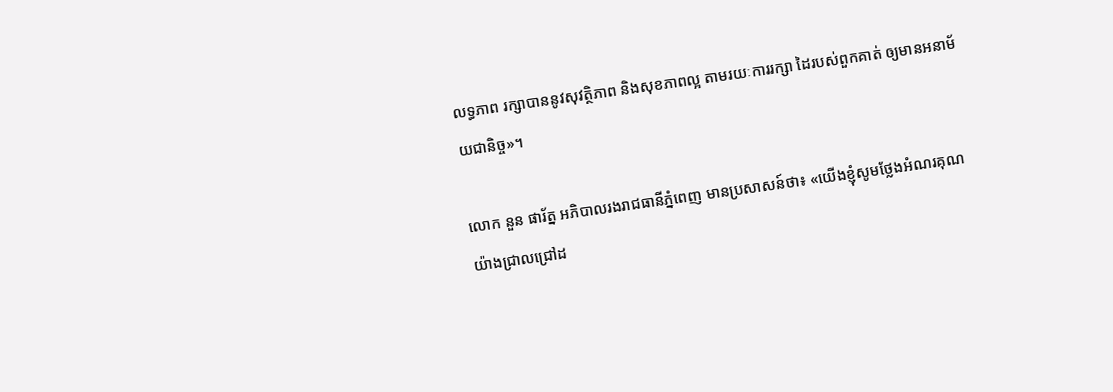លទ្ធភាព រក្សាបាននូវសុវត្ថិភាព និងសុខភាពល្អ តាមរយៈការរក្សា ដៃរបស់ពួកគាត់ ឲ្យមានអនាម័យជានិច្ច»។

លោក នួន ផារ័ត្ន អភិបាលរងរាជធានីភ្នំពេញ មានប្រសាសន៍ថា៖ «យើងខ្ញុំសូមថ្លែងអំណរគុណ យ៉ាងជ្រាលជ្រៅដ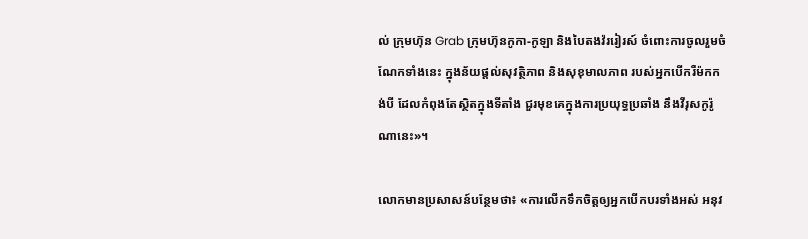ល់ ក្រុមហ៊ុន Grab ក្រុមហ៊ុនកូកា-កូឡា និងបៃតងវ៉ររៀរស៍ ចំពោះការចូលរួមចំណែកទាំងនេះ ក្នុងន័យផ្តល់សុវត្ថិភាព និងសុខុមាលភាព របស់អ្នកបើករឺម៉កកង់បី ដែលកំពុងតែស្ថិតក្នុងទីតាំង ជួរមុខគេក្នុងការប្រយុទ្ធប្រឆាំង នឹងវីរុសកូរ៉ូណានេះ»។

លោកមានប្រសាសន៍បន្ថែមថា៖ «ការលើកទឹកចិត្តឲ្យអ្នកបើកបរទាំងអស់ អនុវ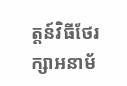ត្តន៍វិធីថែរក្សាអនាម័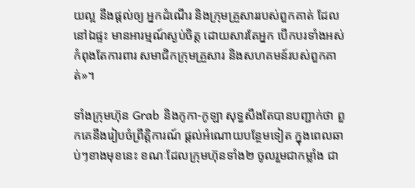យល្អ នឹងផ្តល់ឲ្យ អ្នកដំណើរ និងក្រុមគ្រួសាររបស់ពួកគាត់ ដែលនៅឯផ្ទះ មានអារម្មណ៍ស្ងប់ចិត្ត ដោយសារតែអ្នក បើកបរទាំងអស់ កំពុងតែការពារ សមាជិកក្រុមគ្រួសារ និងសហគមន៍របស់ពួកគាត់»។

ទាំងក្រុមហ៊ុន Grab និងកូកា-កូឡា សុទ្ធសឹងតែបានបញ្ជាក់ថា ពួកគេនឹងរៀបចំព្រឹត្តិការណ៍ ផ្តល់អំណោយបន្ថែមទៀត ក្នុងពេលឆាប់ៗខាងមុខនេះ ខណៈដែលក្រុមហ៊ុនទាំង២ ចូលរួមជាកម្លាំង ជា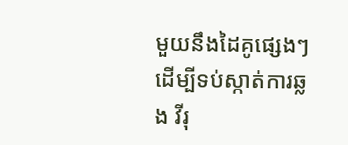មួយនឹងដៃគូផ្សេងៗ ដើម្បីទប់ស្កាត់ការឆ្លង វីរុ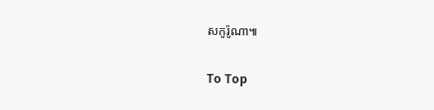សកូរ៉ូណា៕

To Top